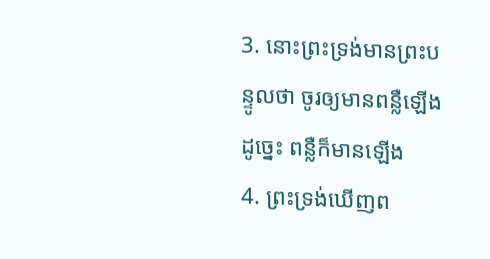3. នោះព្រះទ្រង់មានព្រះបន្ទូលថា ចូរឲ្យមានពន្លឺឡើង ដូច្នេះ ពន្លឺក៏មានឡើង
4. ព្រះទ្រង់ឃើញព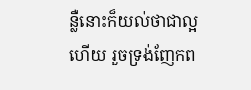ន្លឺនោះក៏យល់ថាជាល្អហើយ រួចទ្រង់ញែកព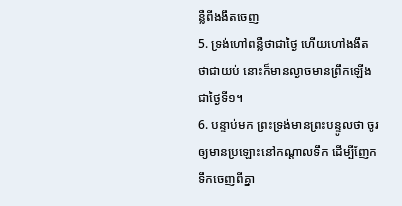ន្លឺពីងងឹតចេញ
5. ទ្រង់ហៅពន្លឺថាជាថ្ងៃ ហើយហៅងងឹតថាជាយប់ នោះក៏មានល្ងាចមានព្រឹកឡើង ជាថ្ងៃទី១។
6. បន្ទាប់មក ព្រះទ្រង់មានព្រះបន្ទូលថា ចូរឲ្យមានប្រឡោះនៅកណ្តាលទឹក ដើម្បីញែកទឹកចេញពីគ្នា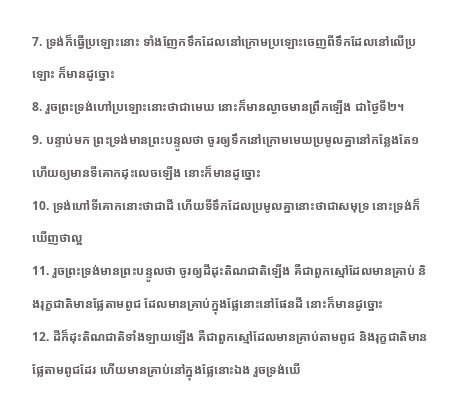7. ទ្រង់ក៏ធ្វើប្រឡោះនោះ ទាំងញែកទឹកដែលនៅក្រោមប្រឡោះចេញពីទឹកដែលនៅលើប្រឡោះ ក៏មានដូច្នោះ
8. រួចព្រះទ្រង់ហៅប្រឡោះនោះថាជាមេឃ នោះក៏មានល្ងាចមានព្រឹកឡើង ជាថ្ងៃទី២។
9. បន្ទាប់មក ព្រះទ្រង់មានព្រះបន្ទូលថា ចូរឲ្យទឹកនៅក្រោមមេឃប្រមូលគ្នានៅកន្លែងតែ១ ហើយឲ្យមានទីគោកដុះលេចឡើង នោះក៏មានដូច្នោះ
10. ទ្រង់ហៅទីគោកនោះថាជាដី ហើយទីទឹកដែលប្រមូលគ្នានោះថាជាសមុទ្រ នោះទ្រង់ក៏ឃើញថាល្អ
11. រួចព្រះទ្រង់មានព្រះបន្ទូលថា ចូរឲ្យដីដុះតិណជាតិឡើង គឺជាពួកស្មៅដែលមានគ្រាប់ និងរុក្ខជាតិមានផ្លែតាមពូជ ដែលមានគ្រាប់ក្នុងផ្លែនោះនៅផែនដី នោះក៏មានដូច្នោះ
12. ដីក៏ដុះតិណជាតិទាំងឡាយឡើង គឺជាពួកស្មៅដែលមានគ្រាប់តាមពូជ និងរុក្ខជាតិមានផ្លែតាមពូជដែរ ហើយមានគ្រាប់នៅក្នុងផ្លែនោះឯង រួចទ្រង់ឃើ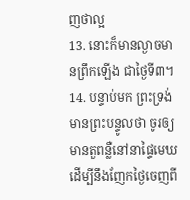ញថាល្អ
13. នោះក៏មានល្ងាចមានព្រឹកឡើង ជាថ្ងៃទី៣។
14. បន្ទាប់មក ព្រះទ្រង់មានព្រះបន្ទូលថា ចូរឲ្យមានតួពន្លឺនៅនាផ្ទៃមេឃ ដើម្បីនឹងញែកថ្ងៃចេញពី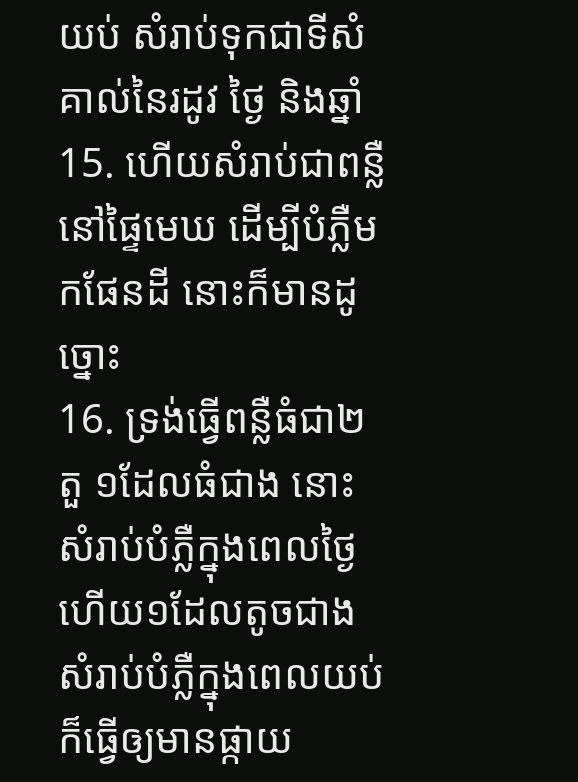យប់ សំរាប់ទុកជាទីសំគាល់នៃរដូវ ថ្ងៃ និងឆ្នាំ
15. ហើយសំរាប់ជាពន្លឺនៅផ្ទៃមេឃ ដើម្បីបំភ្លឺមកផែនដី នោះក៏មានដូច្នោះ
16. ទ្រង់ធ្វើពន្លឺធំជា២តួ ១ដែលធំជាង នោះសំរាប់បំភ្លឺក្នុងពេលថ្ងៃ ហើយ១ដែលតូចជាងសំរាប់បំភ្លឺក្នុងពេលយប់ ក៏ធ្វើឲ្យមានផ្កាយ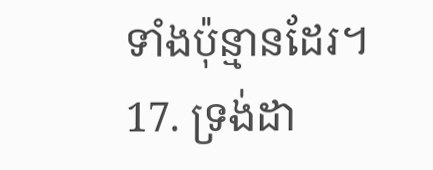ទាំងប៉ុន្មានដែរ។
17. ទ្រង់ដា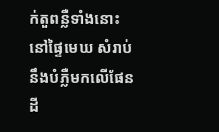ក់តួពន្លឺទាំងនោះនៅផ្ទៃមេឃ សំរាប់នឹងបំភ្លឺមកលើផែនដី